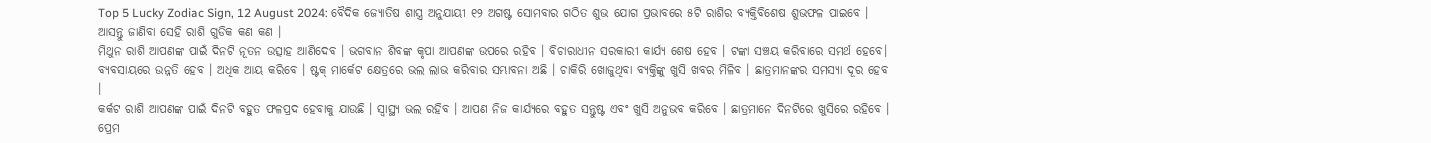Top 5 Lucky Zodiac Sign, 12 August 2024: ବୈଦିକ ଜ୍ୟୋତିଷ ଶାସ୍ତ୍ର ଅନୁଯାୟୀ ୧୨ ଅଗଷ୍ଟ ସୋମବାର ଗଠିତ ଶୁଭ ଯୋଗ ପ୍ରଭାବରେ ୫ଟି ରାଶିର ବ୍ୟକ୍ତିବିଶେଷ ଶୁଭଫଳ ପାଇବେ । ଆସନ୍ତୁ ଜାଣିବା ସେହି ରାଶି ଗୁଡିକ କଣ କଣ ।
ମିଥୁନ ରାଶି ଆପଣଙ୍କ ପାଇଁ ଦିନଟି ନୂତନ ଉତ୍ସାହ ଆଣିଦେବ । ଭଗବାନ ଶିବଙ୍କ କୃପା ଆପଣଙ୍କ ଉପରେ ରହିବ । ବିଚାରାଧୀନ ସରକାରୀ କାର୍ଯ୍ୟ ଶେଷ ହେବ । ଟଙ୍କା ସଞ୍ଚୟ କରିବାରେ ସମର୍ଥ ହେବେ। ବ୍ୟବସାୟରେ ଉନ୍ନତି ହେବ । ଅଧିକ ଆୟ କରିବେ । ଷ୍ଟକ୍ ମାର୍କେଟ କ୍ଷେତ୍ରରେ ଭଲ ଲାଭ କରିବାର ସମ୍ଭାବନା ଅଛି । ଚାକିରି ଖୋଜୁଥିବା ବ୍ୟକ୍ତିଙ୍କୁ ଖୁସି ଖବର ମିଳିବ । ଛାତ୍ରମାନଙ୍କର ସମସ୍ୟା ଦୂର ହେବ ।
କର୍କଟ ରାଶି ଆପଣଙ୍କ ପାଇଁ ଦିନଟି ବହୁତ ଫଳପ୍ରଦ ହେବାକୁ ଯାଉଛି । ସ୍ୱାସ୍ଥ୍ୟ ଭଲ ରହିବ । ଆପଣ ନିଜ କାର୍ଯ୍ୟରେ ବହୁତ ସନ୍ତୁଷ୍ଟ ଏବଂ ଖୁସି ଅନୁଭବ କରିବେ । ଛାତ୍ରମାନେ ଦିନଟିରେ ଖୁସିରେ ରହିବେ । ପ୍ରେମ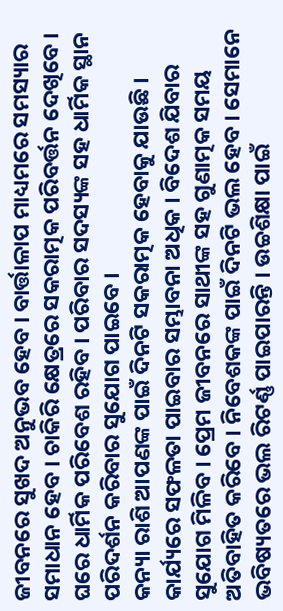ଜୀବନରେ ସୁଖଦ ଅନୁଭବ ହେବ । ବାର୍ତ୍ତାଳାପ ମାଧ୍ୟମରେ ସମସ୍ୟାର ସମାଧାନ ହେବ । ଚାକିରି କ୍ଷେତ୍ରରେ ସକରାତ୍ମକ ପରିବର୍ତ୍ତନ ଦେଖିବେ । ଘରେ ଧାର୍ମିକ ପରିବେଶ ରହିବ । ପରିବାର ସଦସ୍ୟଙ୍କ ସହ ଧାର୍ମିକ ସ୍ଥାନ ପରିଦର୍ଶନ କରିବାର ସୁଯୋଗ ପାଇବେ ।
କନ୍ୟା ରାଶି ଆପଣଙ୍କ ପାଇଁ ଦିନଟି ସକରାତ୍ମକ ହେବାକୁ ଯାଉଛି । କାର୍ଯ୍ୟରେ ସଫଳତା ପାଇବାର ସମ୍ଭାବନା ଅଧିକ । ବିଦେଶ ଯିବାର ସୁଯୋଗ ମିଳିବ । ପ୍ରେମ ଜୀବନରେ ସାଥୀଙ୍କ ସହ ଗୁଣାତ୍ମକ ସମୟ ଅତିବାହିତ କରିବେ । ନିବେଶକଙ୍କ ପାଇଁ ଦିନଟି ଭଲ ହେବ । ସେମାନେ ଭବିଷ୍ୟତରେ ଭଲ ରିଟର୍ଣ୍ଣ ପାଇପାରନ୍ତି । ଉଚ୍ଚଶିକ୍ଷା ପାଇଁ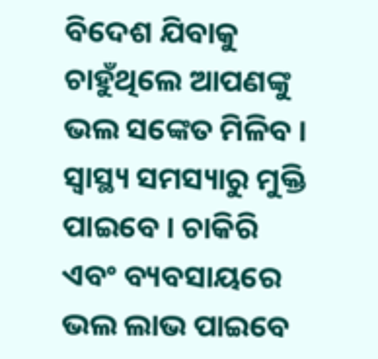ବିଦେଶ ଯିବାକୁ ଚାହୁଁଥିଲେ ଆପଣଙ୍କୁ ଭଲ ସଙ୍କେତ ମିଳିବ । ସ୍ୱାସ୍ଥ୍ୟ ସମସ୍ୟାରୁ ମୁକ୍ତି ପାଇବେ । ଚାକିରି ଏବଂ ବ୍ୟବସାୟରେ ଭଲ ଲାଭ ପାଇବେ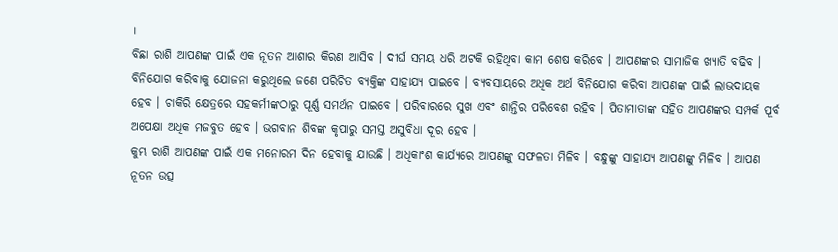।
ବିଛା ରାଶି ଆପଣଙ୍କ ପାଇଁ ଏକ ନୂତନ ଆଶାର କିରଣ ଆସିବ । ଦୀର୍ଘ ସମୟ ଧରି ଅଟକି ରହିଥିବା କାମ ଶେଷ କରିବେ । ଆପଣଙ୍କର ସାମାଜିକ ଖ୍ୟାତି ବଢିବ । ବିନିଯୋଗ କରିବାକୁ ଯୋଜନା କରୁଥିଲେ ଜଣେ ପରିଚିତ ବ୍ୟକ୍ତିଙ୍କ ସାହାଯ୍ୟ ପାଇବେ । ବ୍ୟବସାୟରେ ଅଧିକ ଅର୍ଥ ବିନିଯୋଗ କରିବା ଆପଣଙ୍କ ପାଇଁ ଲାଭଦାୟକ ହେବ । ଚାକିରି କ୍ଷେତ୍ରରେ ସହକର୍ମୀଙ୍କଠାରୁ ପୂର୍ଣ୍ଣ ସମର୍ଥନ ପାଇବେ । ପରିବାରରେ ସୁଖ ଏବଂ ଶାନ୍ତିର ପରିବେଶ ରହିବ । ପିତାମାତାଙ୍କ ସହିତ ଆପଣଙ୍କର ସମ୍ପର୍କ ପୂର୍ବ ଅପେକ୍ଷା ଅଧିକ ମଜବୁତ ହେବ । ଭଗବାନ ଶିବଙ୍କ କୃପାରୁ ସମସ୍ତ ଅସୁବିଧା ଦୂର ହେବ ।
କୁମ୍ଭ ରାଶି ଆପଣଙ୍କ ପାଇଁ ଏକ ମନୋରମ ଦିନ ହେବାକୁ ଯାଉଛି । ଅଧିକାଂଶ କାର୍ଯ୍ୟରେ ଆପଣଙ୍କୁ ସଫଳତା ମିଳିବ । ବନ୍ଧୁଙ୍କୁ ସାହାଯ୍ୟ ଆପଣଙ୍କୁ ମିଳିବ । ଆପଣ ନୂତନ ଉତ୍ସ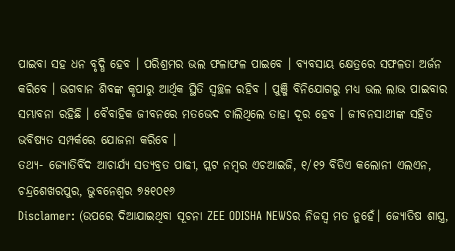ପାଇବା ସହ ଧନ ବୃଦ୍ଧି ହେବ । ପରିଶ୍ରମର ଭଲ ଫଳାଫଳ ପାଇବେ । ବ୍ୟବସାୟ କ୍ଷେତ୍ରରେ ସଫଳତା ଅର୍ଜନ କରିବେ । ଭଗବାନ ଶିବଙ୍କ କୃପାରୁ ଆର୍ଥିକ ସ୍ଥିତି ସ୍ୱଚ୍ଛଳ ରହିବ । ପୁଞ୍ଜି ବିନିଯୋଗରୁ ମଧ୍ୟ ଭଲ ଲାଭ ପାଇବାର ସମ୍ଭାବନା ରହିଛି । ବୈବାହିକ ଜୀବନରେ ମତଭେଦ ଚାଲିଥିଲେ ତାହା ଦୂର ହେବ । ଜୀବନସାଥୀଙ୍କ ସହିତ ଭବିଷ୍ୟତ ସମ୍ପର୍କରେ ଯୋଜନା କରିବେ ।
ତଥ୍ୟ- ଜ୍ୟୋତିର୍ବିଦ ଆଚାର୍ଯ୍ୟ ସତ୍ୟବ୍ରତ ପାଢୀ, ପ୍ଲଟ ନମ୍ୱର ଏଚଆଇଜି, ୧/୧୨ ବିଡିଏ କଲୋନୀ ଏଲଏନ, ଚନ୍ଦ୍ରଶେଖରପୁର, ଭୁବନେଶ୍ୱର ୭୫୧୦୧୬
Disclamer: (ଉପରେ ଦିଆଯାଇଥିବା ସୂଚନା ZEE ODISHA NEWSର ନିଜସ୍ୱ ମତ ନୁହେଁ। ଜ୍ୟୋତିଷ ଶାସ୍ତ୍ର,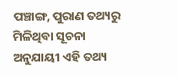ପଞ୍ଚାଙ୍ଗ, ପୁରାଣ ତଥ୍ୟରୁ ମିଳିଥିବା ସୂଚନା ଅନୁଯାୟୀ ଏହି ତଥ୍ୟ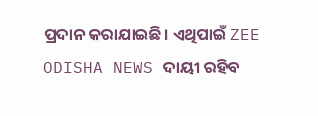ପ୍ରଦାନ କରାଯାଇଛି। ଏଥିପାଇଁ ZEE ODISHA NEWS ଦାୟୀ ରହିବ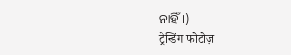ନାହିଁ।)
ट्रेन्डिंग फोटोज़